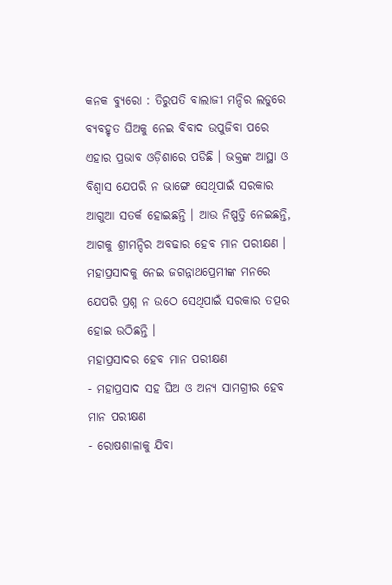କନକ ବ୍ୟୁରୋ : ତିରୁପତି ବାଲାଜୀ ମନ୍ଦିର ଲଡୁରେ ବ୍ୟବହୃତ ଘିଅକୁ ନେଇ ବିବାଦ ଉପୁଜିବା ପରେ ଏହାର ପ୍ରଭାବ ଓଡ଼ିଶାରେ ପଡିଛି । ଭକ୍ତଙ୍କ ଆସ୍ଥା ଓ ବିଶ୍ୱାସ ଯେପରି ନ ଭାଙ୍ଗେ ସେଥିପାଇଁ ସରକାର ଆଗୁଆ ସତର୍କ ହୋଇଛନ୍ତି । ଆଉ ନିଷ୍ପତ୍ତି ନେଇଛନ୍ତି, ଆଗକୁ ଶ୍ରୀମନ୍ଦିର ଅବଢାର ହେବ ମାନ ପରୀକ୍ଷଣ । ମହାପ୍ରସାଦକୁ ନେଇ ଜଗନ୍ନାଥପ୍ରେମୀଙ୍କ ମନରେ ଯେପରି ପ୍ରଶ୍ନ ନ ଉଠେ ସେଥିପାଇଁ ସରକାର ତତ୍ପର ହୋଇ ଉଠିଛନ୍ତି ।
ମହାପ୍ରସାଦର ହେବ ମାନ ପରୀକ୍ଷଣ
- ମହାପ୍ରସାଦ ସହ ଘିଅ ଓ ଅନ୍ୟ ସାମଗ୍ରୀର ହେବ ମାନ ପରୀକ୍ଷଣ
- ରୋଷଶାଳାକୁ ଯିବା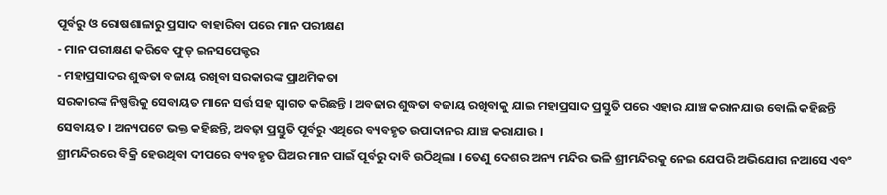ପୂର୍ବରୁ ଓ ରୋଷଶାଳାରୁ ପ୍ରସାଦ ବାହାରିବା ପରେ ମାନ ପରୀକ୍ଷଣ
- ମାନ ପରୀକ୍ଷଣ କରିବେ ଫୁଡ୍ ଇନସପେକ୍ଟର
- ମହାପ୍ରସାଦର ଶୁଦ୍ଧତା ବଜାୟ ରଖିବା ସରକାରଙ୍କ ପ୍ରାଥମିକତା
ସରକାରଙ୍କ ନିଷ୍ପତ୍ତିକୁ ସେବାୟତ ମାନେ ସର୍ତ୍ତ ସହ ସ୍ୱାଗତ କରିଛନ୍ତି । ଅବଢାର ଶୁଦ୍ଧତା ବଜାୟ ରଖିବାକୁ ଯାଇ ମହାପ୍ରସାଦ ପ୍ରସ୍ତୁତି ପରେ ଏହାର ଯାଞ୍ଚ କରାନଯାଉ ବୋଲି କହିଛନ୍ତି ସେବାୟତ । ଅନ୍ୟପଟେ ଭକ୍ତ କହିଛନ୍ତି, ଅବଢ଼ା ପ୍ରସ୍ତୁତି ପୂର୍ବରୁ ଏଥିରେ ବ୍ୟବହୃତ ଉପାଦାନର ଯାଞ୍ଚ କରାଯାଉ ।
ଶ୍ରୀମନ୍ଦିରରେ ବିକ୍ରି ହେଉଥିବା ଦୀପରେ ବ୍ୟବହୃତ ଘିଅର ମାନ ପାଇଁ ପୂର୍ବରୁ ଦାବି ଉଠିଥିଲା । ତେଣୁ ଦେଶର ଅନ୍ୟ ମନ୍ଦିର ଭଳି ଶ୍ରୀମନ୍ଦିରକୁ ନେଇ ଯେପରି ଅଭିଯୋଗ ନଆସେ ଏବଂ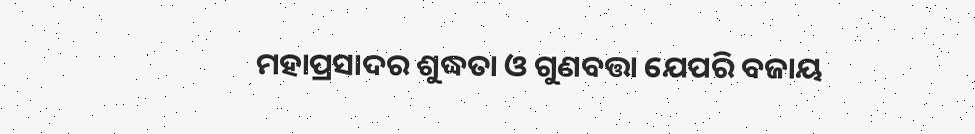ମହାପ୍ରସାଦର ଶୁଦ୍ଧତା ଓ ଗୁଣବତ୍ତା ଯେପରି ବଜାୟ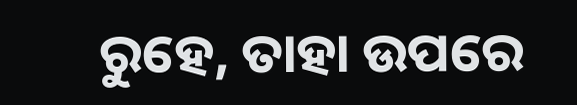ରୁହେ, ତାହା ଉପରେ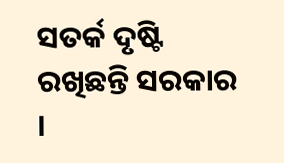ସତର୍କ ଦୃଷ୍ଟି ରଖିଛନ୍ତି ସରକାର ।